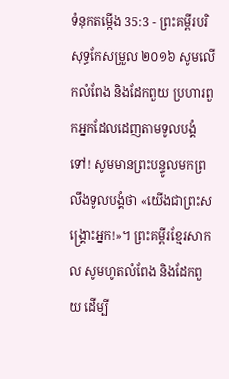ទំនុកតម្កើង 35:3 - ព្រះគម្ពីរបរិសុទ្ធកែសម្រួល ២០១៦ សូមលើកលំពែង និងដែកពួយ ប្រហារពួកអ្នកដែលដេញតាមទូលបង្គំទៅ! សូមមានព្រះបន្ទូលមកព្រលឹងទូលបង្គំថា «យើងជាព្រះសង្គ្រោះអ្នក!»។ ព្រះគម្ពីរខ្មែរសាកល សូមហូតលំពែង និងដែកពួយ ដើម្បី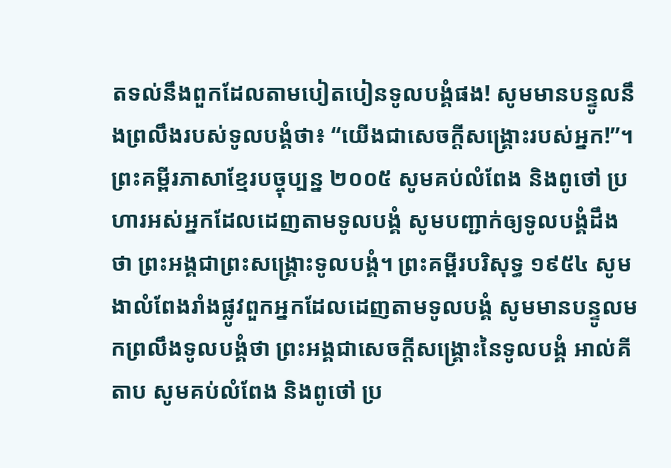តទល់នឹងពួកដែលតាមបៀតបៀនទូលបង្គំផង! សូមមានបន្ទូលនឹងព្រលឹងរបស់ទូលបង្គំថា៖ “យើងជាសេចក្ដីសង្គ្រោះរបស់អ្នក!”។ ព្រះគម្ពីរភាសាខ្មែរបច្ចុប្បន្ន ២០០៥ សូមគប់លំពែង និងពូថៅ ប្រហារអស់អ្នកដែលដេញតាមទូលបង្គំ សូមបញ្ជាក់ឲ្យទូលបង្គំដឹងថា ព្រះអង្គជាព្រះសង្គ្រោះទូលបង្គំ។ ព្រះគម្ពីរបរិសុទ្ធ ១៩៥៤ សូមងាលំពែងរាំងផ្លូវពួកអ្នកដែលដេញតាមទូលបង្គំ សូមមានបន្ទូលមកព្រលឹងទូលបង្គំថា ព្រះអង្គជាសេចក្ដីសង្គ្រោះនៃទូលបង្គំ អាល់គីតាប សូមគប់លំពែង និងពូថៅ ប្រ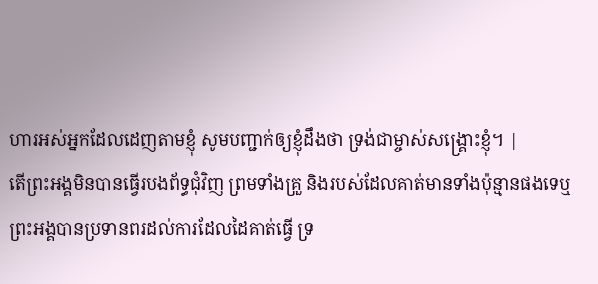ហារអស់អ្នកដែលដេញតាមខ្ញុំ សូមបញ្ជាក់ឲ្យខ្ញុំដឹងថា ទ្រង់ជាម្ចាស់សង្គ្រោះខ្ញុំ។ |
តើព្រះអង្គមិនបានធ្វើរបងព័ទ្ធជុំវិញ ព្រមទាំងគ្រួ និងរបស់ដែលគាត់មានទាំងប៉ុន្មានផងទេឬ ព្រះអង្គបានប្រទានពរដល់ការដែលដៃគាត់ធ្វើ ទ្រ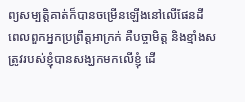ព្យសម្បត្តិគាត់ក៏បានចម្រើនឡើងនៅលើផែនដី
ពេលពួកអ្នកប្រព្រឹត្តអាក្រក់ គឺបច្ចាមិត្ត និងខ្មាំងសត្រូវរបស់ខ្ញុំបានសង្ឃកមកលើខ្ញុំ ដើ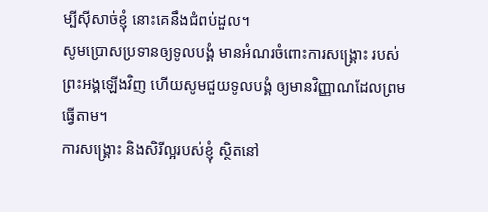ម្បីស៊ីសាច់ខ្ញុំ នោះគេនឹងជំពប់ដួល។
សូមប្រោសប្រទានឲ្យទូលបង្គំ មានអំណរចំពោះការសង្គ្រោះ របស់ព្រះអង្គឡើងវិញ ហើយសូមជួយទូលបង្គំ ឲ្យមានវិញ្ញាណដែលព្រមធ្វើតាម។
ការសង្គ្រោះ និងសិរីល្អរបស់ខ្ញុំ ស្ថិតនៅ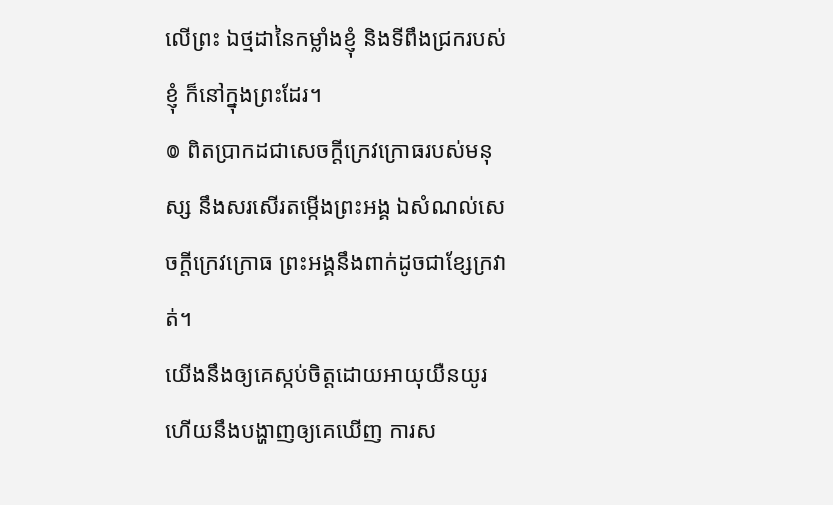លើព្រះ ឯថ្មដានៃកម្លាំងខ្ញុំ និងទីពឹងជ្រករបស់ខ្ញុំ ក៏នៅក្នុងព្រះដែរ។
៙ ពិតប្រាកដជាសេចក្ដីក្រេវក្រោធរបស់មនុស្ស នឹងសរសើរតម្កើងព្រះអង្គ ឯសំណល់សេចក្ដីក្រេវក្រោធ ព្រះអង្គនឹងពាក់ដូចជាខ្សែក្រវាត់។
យើងនឹងឲ្យគេស្កប់ចិត្តដោយអាយុយឺនយូរ ហើយនឹងបង្ហាញឲ្យគេឃើញ ការស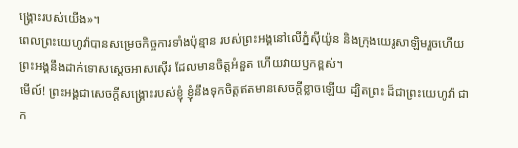ង្គ្រោះរបស់យើង»។
ពេលព្រះយេហូវ៉ាបានសម្រេចកិច្ចការទាំងប៉ុន្មាន របស់ព្រះអង្គនៅលើភ្នំស៊ីយ៉ូន និងក្រុងយេរូសាឡិមរួចហើយ ព្រះអង្គនឹងដាក់ទោសស្តេចអាសស៊ើរ ដែលមានចិត្តអំនួត ហើយវាយឫកខ្ពស់។
មើល៍! ព្រះអង្គជាសេចក្ដីសង្គ្រោះរបស់ខ្ញុំ ខ្ញុំនឹងទុកចិត្តឥតមានសេចក្ដីខ្លាចឡើយ ដ្បិតព្រះ ដ៏ជាព្រះយេហូវ៉ា ជាក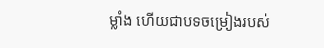ម្លាំង ហើយជាបទចម្រៀងរបស់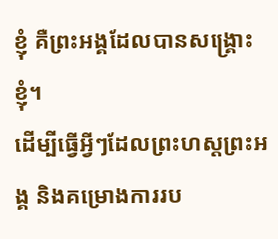ខ្ញុំ គឺព្រះអង្គដែលបានសង្គ្រោះខ្ញុំ។
ដើម្បីធ្វើអ្វីៗដែលព្រះហស្តព្រះអង្គ និងគម្រោងការរប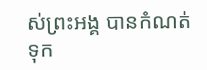ស់ព្រះអង្គ បានកំណត់ទុក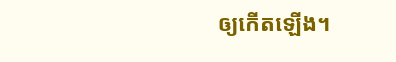ឲ្យកើតឡើង។